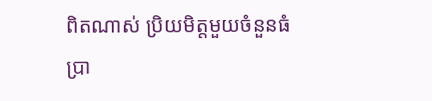ពិតណាស់ ប្រិយមិត្តមួយចំនួនធំប្រា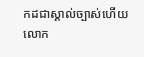កដជាស្គាល់ច្បាស់ហើយ លោក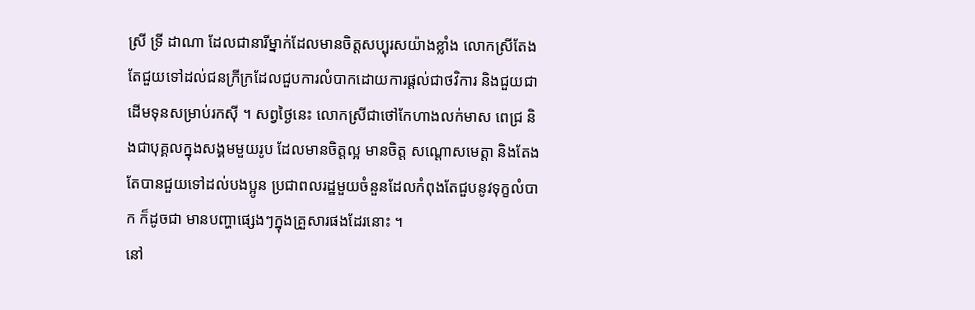ស្រី ទ្រី ដាណា ដែលជានារីម្នាក់ដែលមានចិត្តសប្បុរសយ៉ាងខ្លាំង លោកស្រីតែងតែជួយទៅដល់ជនក្រីក្រដែលជួបការលំបាកដោយការផ្តល់ជាថវិការ និងជួយជាដើមទុនសម្រាប់រកស៊ី ។ សព្វថ្ងៃនេះ លោកស្រីជាថៅកែហាងលក់មាស ពេជ្រ និងជាបុគ្គលក្នុងសង្គមមួយរូប ដែលមានចិត្តល្អ មានចិត្ត សណ្តោសមេត្តា និងតែងតែបានជួយទៅដល់បងប្អូន ប្រជាពលរដ្ឋមួយចំនួនដែលកំពុងតែជួបនូវទុក្ខលំបាក ក៏ដូចជា មានបញ្ហាផ្សេងៗក្នុងគ្រួសារផងដែរនោះ ។
នៅ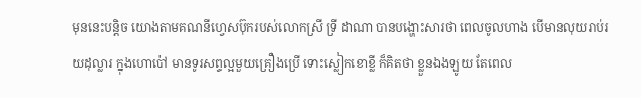មុននេះបន្តិច យោងតាមគណនីហ្វេសប៊ុករបស់លោកស្រី ទ្រី ដាណា បានបង្ហោះសារថា ពេលចូលហាង បើមានលុយរាប់រយដុល្លារ ក្នុងហោប៉ៅ មានទូរសព្ទល្អមួយគ្រឿងប្រើ ទោះស្លៀកខោខ្លី ក៏គិតថា ខ្លួនឯងឡូយ តែពេល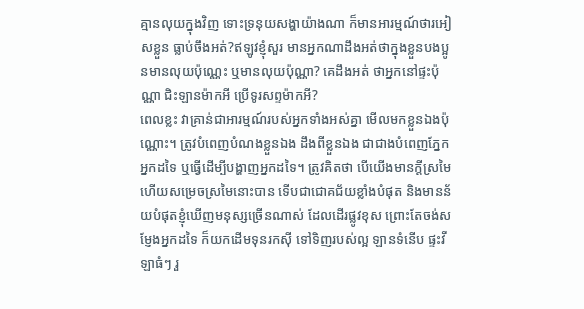គ្មានលុយក្នុងវិញ ទោះទ្រនុយសង្ហាយ៉ាងណា ក៏មានអារម្មណ៍ថារអៀសខ្លួន ធ្លាប់ចឹងអត់?ឥឡូវខ្ញុំសួរ មានអ្នកណាដឹងអត់ថាក្នុងខ្លួនបងប្អូនមានលុយប៉ុណ្ណេះ ឬមានលុយប៉ុណ្ណា? គេដឹងអត់ ថាអ្នកនៅផ្ទះប៉ុណ្ណា ជិះឡានម៉ាកអី ប្រើទូរសព្ទម៉ាកអី?
ពេលខ្លះ វាគ្រាន់ជាអារម្មណ៍របស់អ្នកទាំងអស់គ្នា មើលមកខ្លួនឯងប៉ុណ្ណោះ។ ត្រូវបំពេញបំណងខ្លួនឯង ដឹងពីខ្លួនឯង ជាជាងបំពេញភ្នែកអ្នកដទៃ ឬធ្វើដើម្បីបង្ហាញអ្នកដទៃ។ ត្រូវគិតថា បើយើងមានក្ដីស្រមៃ ហើយសម្រេចស្រមៃនោះបាន ទើបជាជោគជ័យខ្លាំងបំផុត និងមានន័យបំផុតខ្ញុំឃើញមនុស្សច្រើនណាស់ ដែលដើរផ្លូវខុស ព្រោះតែចង់សម្ញែងអ្នកដទៃ ក៏យកដើមទុនរកស៊ី ទៅទិញរបស់ល្អ ឡានទំនើប ផ្ទះវីឡាធំៗ រួ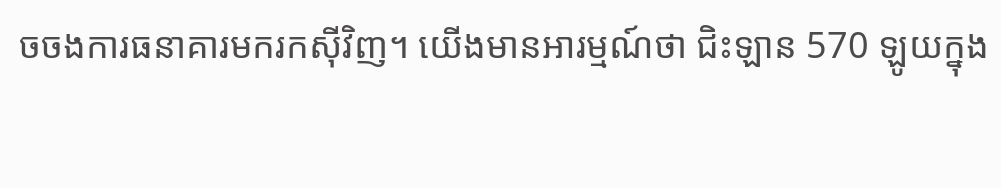ចចងការធនាគារមករកស៊ីវិញ។ យើងមានអារម្មណ៍ថា ជិះឡាន 570 ឡូយក្នុង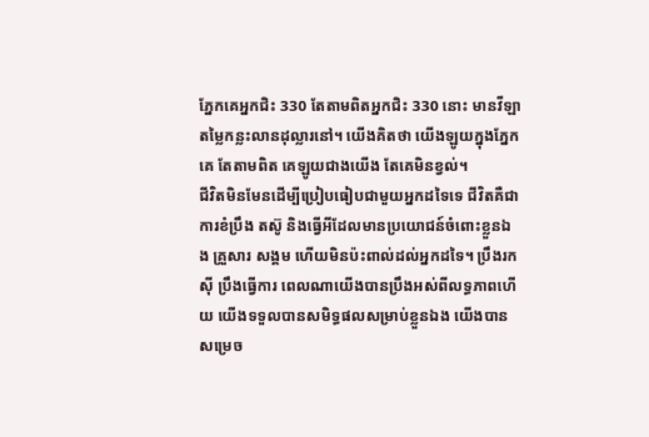ភ្នែកគេអ្នកជិះ 330 តែតាមពិតអ្នកជិះ 330 នោះ មានវីឡាតម្លៃកន្លះលានដុល្លារនៅ។ យើងគិតថា យើងឡូយក្នុងភ្នែកគេ តែតាមពិត គេឡូយជាងយើង តែគេមិនខ្វល់។
ជីវិតមិនមែនដើម្បីប្រៀបធៀបជាមួយអ្នកដទៃទេ ជីវិតគឺជាការខំប្រឹង តស៊ូ និងធ្វើអីដែលមានប្រយោជន៍ចំពោះខ្លួនឯង គ្រួសារ សង្គម ហើយមិនប៉ះពាល់ដល់អ្នកដទៃ។ ប្រឹងរកស៊ី ប្រឹងធ្វើការ ពេលណាយើងបានប្រឹងអស់ពីលទ្ធភាពហើយ យើងទទួលបានសមិទ្ធផលសម្រាប់ខ្លួនឯង យើងបានសម្រេច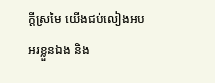ក្ដីស្រមៃ យើងជប់លៀងអបអរខ្លួនឯង និង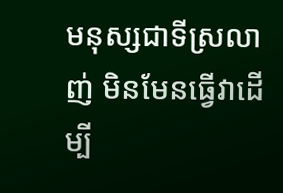មនុស្សជាទីស្រលាញ់ មិនមែនធ្វើវាដើម្បី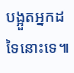បង្អួតអ្នកដទៃនោះទេ៕